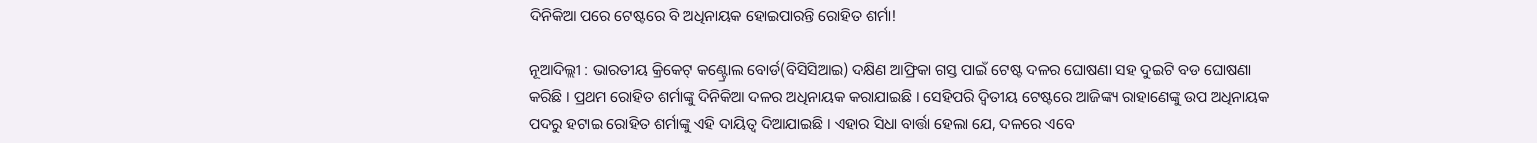ଦିନିକିଆ ପରେ ଟେଷ୍ଟରେ ବି ଅଧିନାୟକ ହୋଇପାରନ୍ତି ରୋହିତ ଶର୍ମା!

ନୂଆଦିଲ୍ଲୀ : ଭାରତୀୟ କ୍ରିକେଟ୍‌ କଣ୍ଟ୍ରୋଲ ବୋର୍ଡ(ବିସିସିଆଇ) ଦକ୍ଷିଣ ଆଫ୍ରିକା ଗସ୍ତ ପାଇଁ ଟେଷ୍ଟ ଦଳର ଘୋଷଣା ସହ ଦୁଇଟି ବଡ ଘୋଷଣା କରିଛି । ପ୍ରଥମ ରୋହିତ ଶର୍ମାଙ୍କୁ ଦିନିକିଆ ଦଳର ଅଧିନାୟକ କରାଯାଇଛି । ସେହିପରି ଦ୍ୱିତୀୟ ଟେଷ୍ଟରେ ଆଜିଙ୍କ୍ୟ ରାହାଣେଙ୍କୁ ଉପ ଅଧିନାୟକ ପଦରୁ ହଟାଇ ରୋହିତ ଶର୍ମାଙ୍କୁ ଏହି ଦାୟିତ୍ୱ ଦିଆଯାଇଛି । ଏହାର ସିଧା ବାର୍ତ୍ତା ହେଲା ଯେ, ଦଳରେ ଏବେ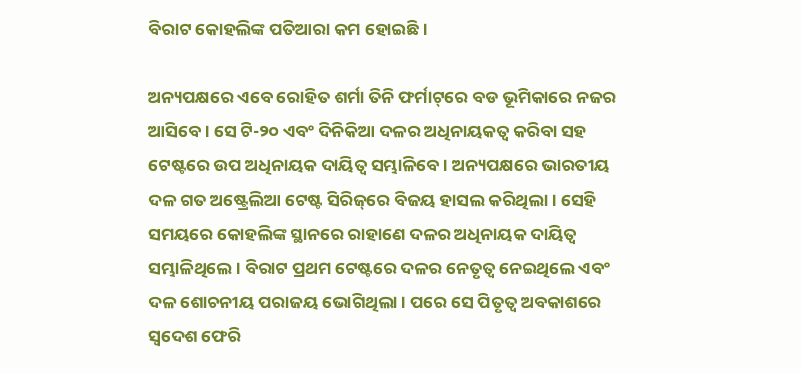ବିରାଟ କୋହଲିଙ୍କ ପତିଆରା କମ ହୋଇଛି ।

ଅନ୍ୟପକ୍ଷରେ ଏବେ ରୋହିତ ଶର୍ମା ତିନି ଫର୍ମାଟ୍‌ରେ ବଡ ଭୂମିକାରେ ନଜର ଆସିବେ । ସେ ଟି-୨୦ ଏବଂ ଦିନିକିଆ ଦଳର ଅଧିନାୟକତ୍ୱ କରିବା ସହ ଟେଷ୍ଟରେ ଉପ ଅଧିନାୟକ ଦାୟିତ୍ୱ ସମ୍ଭାଳିବେ । ଅନ୍ୟପକ୍ଷରେ ଭାରତୀୟ ଦଳ ଗତ ଅଷ୍ଟ୍ରେଲିଆ ଟେଷ୍ଟ ସିରିଜ୍‌ରେ ବିଜୟ ହାସଲ କରିଥିଲା । ସେହି ସମୟରେ କୋହଲିଙ୍କ ସ୍ଥାନରେ ରାହାଣେ ଦଳର ଅଧିନାୟକ ଦାୟିତ୍ୱ ସମ୍ଭାଳିଥିଲେ । ବିରାଟ ପ୍ରଥମ ଟେଷ୍ଟରେ ଦଳର ନେତୃତ୍ୱ ନେଇଥିଲେ ଏବଂ ଦଳ ଶୋଚନୀୟ ପରାଜୟ ଭୋଗିଥିଲା । ପରେ ସେ ପିତୃତ୍ୱ ଅବକାଶରେ ସ୍ୱଦେଶ ଫେରି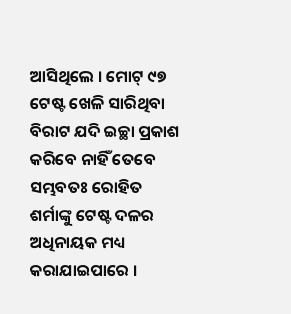ଆସିଥିଲେ । ମୋଟ୍‌ ୯୭ ଟେଷ୍ଟ ଖେଳି ସାରିଥିବା ବିରାଟ ଯଦି ଇଚ୍ଛା ପ୍ରକାଶ କରିବେ ନାହିଁ ତେବେ ସମ୍ଭବତଃ ରୋହିତ ଶର୍ମାଙ୍କୁ ଟେଷ୍ଟ ଦଳର ଅଧିନାୟକ ମଧ୍ୟ କରାଯାଇପାରେ ।